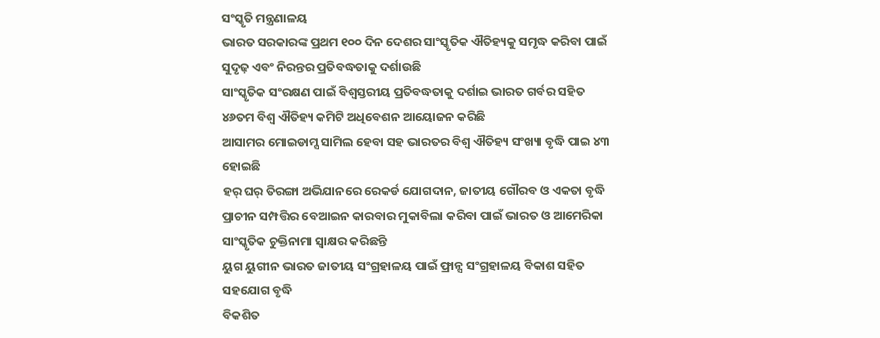ସଂସ୍କୃତି ମନ୍ତ୍ରଣାଳୟ
ଭାରତ ସରକାରଙ୍କ ପ୍ରଥମ ୧୦୦ ଦିନ ଦେଶର ସାଂସ୍କୃତିକ ଐତିହ୍ୟକୁ ସମୃଦ୍ଧ କରିବା ପାଇଁ ସୁଦୃଢ଼ ଏବଂ ନିରନ୍ତର ପ୍ରତିବଦ୍ଧତାକୁ ଦର୍ଶାଉଛି
ସାଂସ୍କୃତିକ ସଂରକ୍ଷଣ ପାଇଁ ବିଶ୍ୱସ୍ତରୀୟ ପ୍ରତିବଦ୍ଧତାକୁ ଦର୍ଶାଇ ଭାରତ ଗର୍ବର ସହିତ ୪୬ତମ ବିଶ୍ୱ ଐତିହ୍ୟ କମିଟି ଅଧିବେଶନ ଆୟୋଜନ କରିଛି
ଆସାମର ମୋଇଡାମ୍ସ ସାମିଲ ହେବା ସହ ଭାରତର ବିଶ୍ୱ ଐତିହ୍ୟ ସଂଖ୍ୟା ବୃଦ୍ଧି ପାଇ ୪୩ ହୋଇଛି
ହର୍ ଘର୍ ତିରଙ୍ଗା ଅଭିଯାନରେ ରେକର୍ଡ ଯୋଗଦାନ, ଜାତୀୟ ଗୌରବ ଓ ଏକତା ବୃଦ୍ଧି
ପ୍ରାଚୀନ ସମ୍ପତ୍ତିର ବେଆଇନ କାରବାର ମୁକାବିଲା କରିବା ପାଇଁ ଭାରତ ଓ ଆମେରିକା ସାଂସ୍କୃତିକ ଚୁକ୍ତିନାମା ସ୍ୱାକ୍ଷର କରିଛନ୍ତି
ୟୁଗ ୟୁଗୀନ ଭାରତ ଜାତୀୟ ସଂଗ୍ରହାଳୟ ପାଇଁ ଫ୍ରାନ୍ସ ସଂଗ୍ରହାଳୟ ବିକାଶ ସହିତ ସହଯୋଗ ବୃଦ୍ଧି
ବିକଶିତ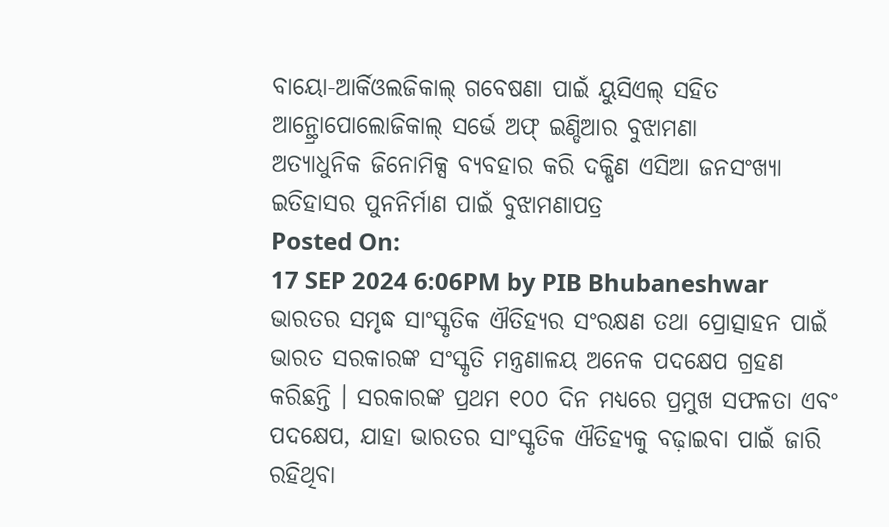ବାୟୋ-ଆର୍କିଓଲଜିକାଲ୍ ଗବେଷଣା ପାଇଁ ୟୁସିଏଲ୍ ସହିତ ଆନ୍ଥ୍ରୋପୋଲୋଜିକାଲ୍ ସର୍ଭେ ଅଫ୍ ଇଣ୍ଡିଆର ବୁଝାମଣା
ଅତ୍ୟାଧୁନିକ ଜିନୋମିକ୍ସ ବ୍ୟବହାର କରି ଦକ୍ଷିଣ ଏସିଆ ଜନସଂଖ୍ୟା ଇତିହାସର ପୁନନିର୍ମାଣ ପାଇଁ ବୁଝାମଣାପତ୍ର
Posted On:
17 SEP 2024 6:06PM by PIB Bhubaneshwar
ଭାରତର ସମୃଦ୍ଧ ସାଂସ୍କୃତିକ ଐତିହ୍ୟର ସଂରକ୍ଷଣ ତଥା ପ୍ରୋତ୍ସାହନ ପାଇଁ ଭାରତ ସରକାରଙ୍କ ସଂସ୍କୃତି ମନ୍ତ୍ରଣାଳୟ ଅନେକ ପଦକ୍ଷେପ ଗ୍ରହଣ କରିଛନ୍ତି । ସରକାରଙ୍କ ପ୍ରଥମ ୧୦୦ ଦିନ ମଧ୍ୟରେ ପ୍ରମୁଖ ସଫଳତା ଏବଂ ପଦକ୍ଷେପ, ଯାହା ଭାରତର ସାଂସ୍କୃତିକ ଐତିହ୍ୟକୁ ବଢ଼ାଇବା ପାଇଁ ଜାରି ରହିଥିବା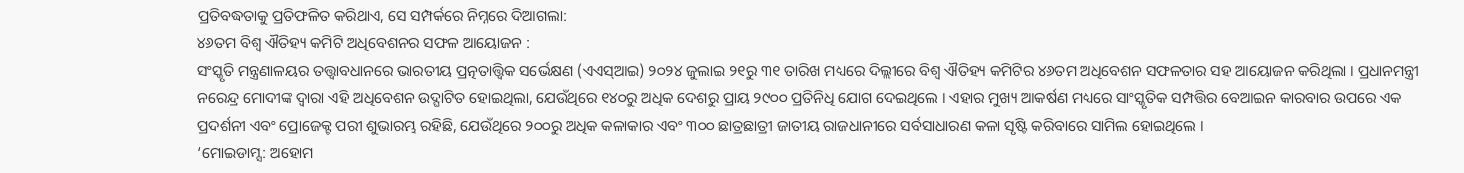ପ୍ରତିବଦ୍ଧତାକୁ ପ୍ରତିଫଳିତ କରିଥାଏ, ସେ ସମ୍ପର୍କରେ ନିମ୍ନରେ ଦିଆଗଲା:
୪୬ତମ ବିଶ୍ୱ ଐତିହ୍ୟ କମିଟି ଅଧିବେଶନର ସଫଳ ଆୟୋଜନ :
ସଂସ୍କୃତି ମନ୍ତ୍ରଣାଳୟର ତତ୍ତ୍ୱାବଧାନରେ ଭାରତୀୟ ପ୍ରତ୍ନତାତ୍ତ୍ୱିକ ସର୍ଭେକ୍ଷଣ (ଏଏସ୍ଆଇ) ୨୦୨୪ ଜୁଲାଇ ୨୧ରୁ ୩୧ ତାରିଖ ମଧ୍ୟରେ ଦିଲ୍ଲୀରେ ବିଶ୍ୱ ଐତିହ୍ୟ କମିଟିର ୪୬ତମ ଅଧିବେଶନ ସଫଳତାର ସହ ଆୟୋଜନ କରିଥିଲା । ପ୍ରଧାନମନ୍ତ୍ରୀ ନରେନ୍ଦ୍ର ମୋଦୀଙ୍କ ଦ୍ୱାରା ଏହି ଅଧିବେଶନ ଉଦ୍ଘାଟିତ ହୋଇଥିଲା, ଯେଉଁଥିରେ ୧୪୦ରୁ ଅଧିକ ଦେଶରୁ ପ୍ରାୟ ୨୯୦୦ ପ୍ରତିନିଧି ଯୋଗ ଦେଇଥିଲେ । ଏହାର ମୁଖ୍ୟ ଆକର୍ଷଣ ମଧ୍ୟରେ ସାଂସ୍କୃତିକ ସମ୍ପତ୍ତିର ବେଆଇନ କାରବାର ଉପରେ ଏକ ପ୍ରଦର୍ଶନୀ ଏବଂ ପ୍ରୋଜେକ୍ଟ ପରୀ ଶୁଭାରମ୍ଭ ରହିଛି, ଯେଉଁଥିରେ ୨୦୦ରୁ ଅଧିକ କଳାକାର ଏବଂ ୩୦୦ ଛାତ୍ରଛାତ୍ରୀ ଜାତୀୟ ରାଜଧାନୀରେ ସର୍ବସାଧାରଣ କଳା ସୃଷ୍ଟି କରିବାରେ ସାମିଲ ହୋଇଥିଲେ ।
‘ମୋଇଡାମ୍ସ: ଅହୋମ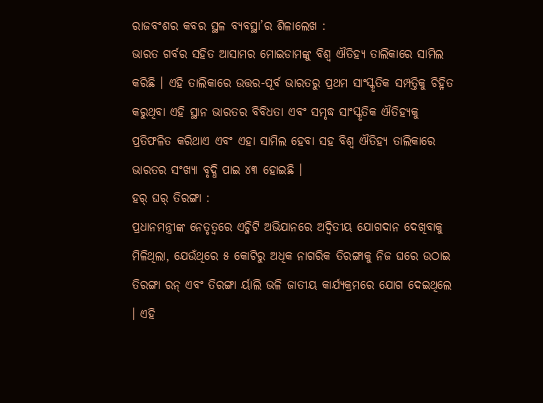ରାଜବଂଶର କବର ସ୍ଥଳ ବ୍ୟବସ୍ଥା’ର ଶିଳାଲେଖ :
ଭାରତ ଗର୍ବର ସହିତ ଆସାମର ମୋଇଡାମଙ୍କୁ ବିଶ୍ୱ ଐତିହ୍ୟ ତାଲିକାରେ ସାମିଲ କରିଛି । ଏହି ତାଲିକାରେ ଉତ୍ତର-ପୂର୍ବ ଭାରତରୁ ପ୍ରଥମ ସାଂସ୍କୃତିକ ସମ୍ପତ୍ତିକୁ ଚିହ୍ନିତ କରୁଥିବା ଏହି ସ୍ଥାନ ଭାରତର ବିବିଧତା ଏବଂ ସମୃଦ୍ଧ ସାଂସ୍କୃତିକ ଐତିହ୍ୟକୁ ପ୍ରତିଫଳିତ କରିଥାଏ ଏବଂ ଏହା ସାମିଲ ହେବା ସହ ବିଶ୍ୱ ଐତିହ୍ୟ ତାଲିକାରେ ଭାରତର ସଂଖ୍ୟା ବୃଦ୍ଧି ପାଇ ୪୩ ହୋଇଛି ।
ହର୍ ଘର୍ ତିରଙ୍ଗା :
ପ୍ରଧାନମନ୍ତ୍ରୀଙ୍କ ନେତୃତ୍ୱରେ ଏଚ୍ଜିଟି ଅଭିଯାନରେ ଅଦ୍ୱିତୀୟ ଯୋଗଦାନ ଦେଖିବାକୁ ମିଳିଥିଲା, ଯେଉଁଥିରେ ୫ କୋଟିରୁ ଅଧିକ ନାଗରିକ ତିରଙ୍ଗାକୁ ନିଜ ଘରେ ଉଠାଇ ତିରଙ୍ଗା ରନ୍ ଏବଂ ତିରଙ୍ଗା ର୍ୟାଲି ଭଳି ଜାତୀୟ କାର୍ଯ୍ୟକ୍ରମରେ ଯୋଗ ଦେଇଥିଲେ । ଏହି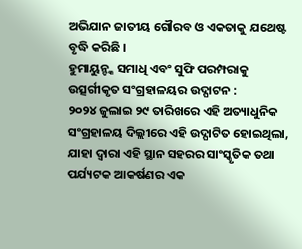ଅଭିଯାନ ଜାତୀୟ ଗୌରବ ଓ ଏକତାକୁ ଯଥେଷ୍ଟ ବୃଦ୍ଧି କରିଛି ।
ହୁମାୟୁନ୍ଙ୍କ ସମାଧି ଏବଂ ସୁଫି ପରମ୍ପରାକୁ ଉତ୍ସର୍ଗୀକୃତ ସଂଗ୍ରହାଳୟର ଉଦ୍ଘାଟନ :
୨୦୨୪ ଜୁଲାଇ ୨୯ ତାରିଖରେ ଏହି ଅତ୍ୟାଧୁନିକ ସଂଗ୍ରହାଳୟ ଦିଲ୍ଲୀରେ ଏହି ଉଦ୍ଘାଟିତ ହୋଇଥିଲା, ଯାହା ଦ୍ୱାରା ଏହି ସ୍ଥାନ ସହରର ସାଂସ୍କୃତିକ ତଥା ପର୍ଯ୍ୟଟକ ଆକର୍ଷଣର ଏକ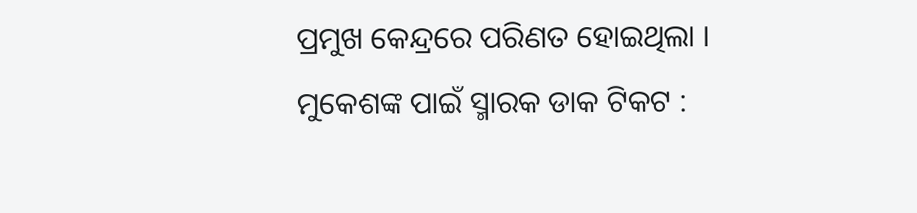ପ୍ରମୁଖ କେନ୍ଦ୍ରରେ ପରିଣତ ହୋଇଥିଲା ।
ମୁକେଶଙ୍କ ପାଇଁ ସ୍ମାରକ ଡାକ ଟିକଟ :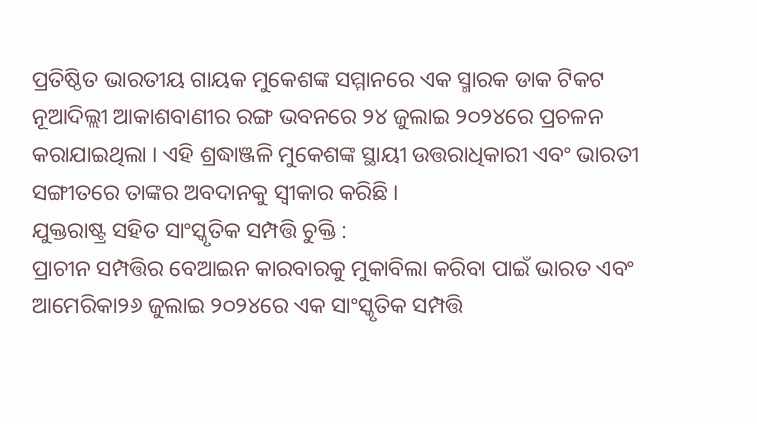ପ୍ରତିଷ୍ଠିତ ଭାରତୀୟ ଗାୟକ ମୁକେଶଙ୍କ ସମ୍ମାନରେ ଏକ ସ୍ମାରକ ଡାକ ଟିକଟ ନୂଆଦିଲ୍ଲୀ ଆକାଶବାଣୀର ରଙ୍ଗ ଭବନରେ ୨୪ ଜୁଲାଇ ୨୦୨୪ରେ ପ୍ରଚଳନ କରାଯାଇଥିଲା । ଏହି ଶ୍ରଦ୍ଧାଞ୍ଜଳି ମୁକେଶଙ୍କ ସ୍ଥାୟୀ ଉତ୍ତରାଧିକାରୀ ଏବଂ ଭାରତୀ ସଙ୍ଗୀତରେ ତାଙ୍କର ଅବଦାନକୁ ସ୍ୱୀକାର କରିଛି ।
ଯୁକ୍ତରାଷ୍ଟ୍ର ସହିତ ସାଂସ୍କୃତିକ ସମ୍ପତ୍ତି ଚୁକ୍ତି :
ପ୍ରାଚୀନ ସମ୍ପତ୍ତିର ବେଆଇନ କାରବାରକୁ ମୁକାବିଲା କରିବା ପାଇଁ ଭାରତ ଏବଂ ଆମେରିକା୨୬ ଜୁଲାଇ ୨୦୨୪ରେ ଏକ ସାଂସ୍କୃତିକ ସମ୍ପତ୍ତି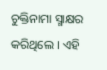ଚୁକ୍ତିନାମା ସ୍ମାକ୍ଷର କରିଥିଲେ । ଏହି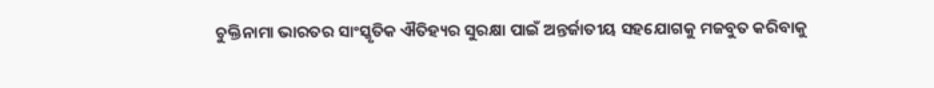ଚୁକ୍ତିନାମା ଭାରତର ସାଂସ୍କୃତିକ ଐତିହ୍ୟର ସୁରକ୍ଷା ପାଇଁ ଅନ୍ତର୍ଜାତୀୟ ସହଯୋଗକୁ ମଜବୁତ କରିବାକୁ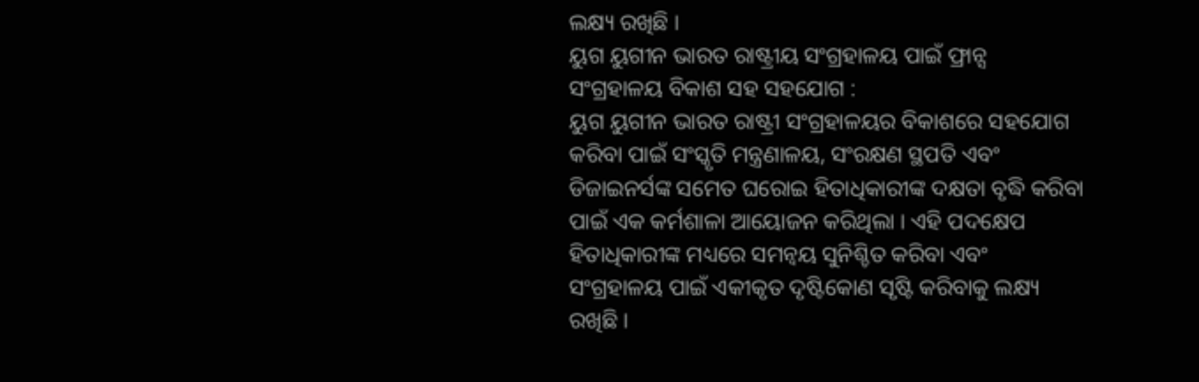ଲକ୍ଷ୍ୟ ରଖିଛି ।
ୟୁଗ ୟୁଗୀନ ଭାରତ ରାଷ୍ଟ୍ରୀୟ ସଂଗ୍ରହାଳୟ ପାଇଁ ଫ୍ରାନ୍ସ ସଂଗ୍ରହାଳୟ ବିକାଶ ସହ ସହଯୋଗ :
ୟୁଗ ୟୁଗୀନ ଭାରତ ରାଷ୍ଟ୍ରୀ ସଂଗ୍ରହାଳୟର ବିକାଶରେ ସହଯୋଗ କରିବା ପାଇଁ ସଂସ୍କୃତି ମନ୍ତ୍ରଣାଳୟ, ସଂରକ୍ଷଣ ସ୍ଥପତି ଏବଂ ଡିଜାଇନର୍ସଙ୍କ ସମେତ ଘରୋଇ ହିତାଧିକାରୀଙ୍କ ଦକ୍ଷତା ବୃଦ୍ଧି କରିବା ପାଇଁ ଏକ କର୍ମଶାଳା ଆୟୋଜନ କରିଥିଲା । ଏହି ପଦକ୍ଷେପ ହିତାଧିକାରୀଙ୍କ ମଧ୍ୟରେ ସମନ୍ୱୟ ସୁନିଶ୍ଚିତ କରିବା ଏବଂ ସଂଗ୍ରହାଳୟ ପାଇଁ ଏକୀକୃତ ଦୃଷ୍ଟିକୋଣ ସୃଷ୍ଟି କରିବାକୁ ଲକ୍ଷ୍ୟ ରଖିଛି ।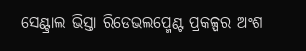ସେଣ୍ଟ୍ରାଲ ଭିସ୍ତା ରିଡେଭଲପ୍ମେଣ୍ଟ ପ୍ରକଳ୍ପର ଅଂଶ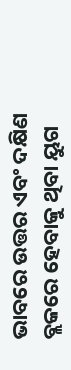ଭାବରେ ଉତ୍ତର ଏବଂ ଦକ୍ଷିଣ ବ୍ଲକରେ ହେବାକୁ ଥିବା ୟୁଗ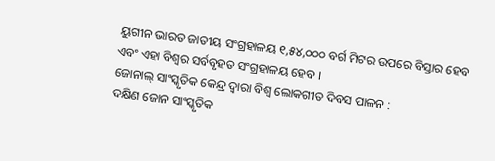ୟୁଗୀନ ଭାରତ ଜାତୀୟ ସଂଗ୍ରହାଳୟ ୧,୫୪,୦୦୦ ବର୍ଗ ମିଟର ଉପରେ ବିସ୍ତାର ହେବ ଏବଂ ଏହା ବିଶ୍ୱର ସର୍ବବୃହତ ସଂଗ୍ରହାଳୟ ହେବ ।
ଜୋନାଲ୍ ସାଂସ୍କୃତିକ କେନ୍ଦ୍ର ଦ୍ୱାରା ବିଶ୍ୱ ଲୋକଗୀତ ଦିବସ ପାଳନ :
ଦକ୍ଷିଣ ଜୋନ ସାଂସ୍କୃତିକ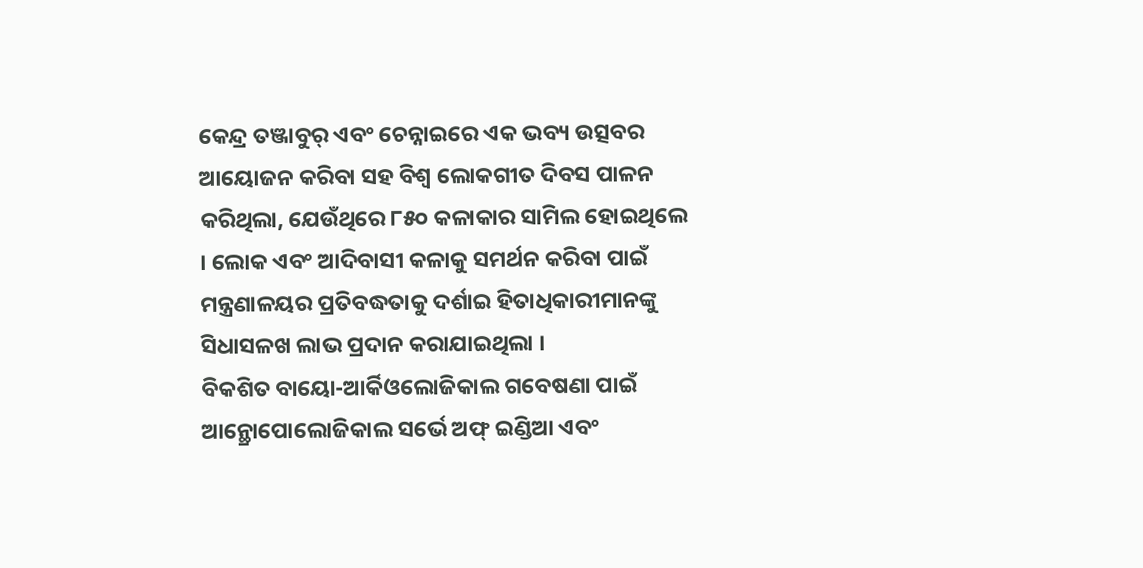କେନ୍ଦ୍ର ତଞ୍ଜାବୁର୍ ଏବଂ ଚେନ୍ନାଇରେ ଏକ ଭବ୍ୟ ଉତ୍ସବର ଆୟୋଜନ କରିବା ସହ ବିଶ୍ୱ ଲୋକଗୀତ ଦିବସ ପାଳନ କରିଥିଲା, ଯେଉଁଥିରେ ୮୫୦ କଳାକାର ସାମିଲ ହୋଇଥିଲେ । ଲୋକ ଏବଂ ଆଦିବାସୀ କଳାକୁ ସମର୍ଥନ କରିବା ପାଇଁ ମନ୍ତ୍ରଣାଳୟର ପ୍ରତିବଦ୍ଧତାକୁ ଦର୍ଶାଇ ହିତାଧିକାରୀମାନଙ୍କୁ ସିଧାସଳଖ ଲାଭ ପ୍ରଦାନ କରାଯାଇଥିଲା ।
ବିକଶିତ ବାୟୋ-ଆର୍କିଓଲୋଜିକାଲ ଗବେଷଣା ପାଇଁ ଆନ୍ଥ୍ରୋପୋଲୋଜିକାଲ ସର୍ଭେ ଅଫ୍ ଇଣ୍ଡିଆ ଏବଂ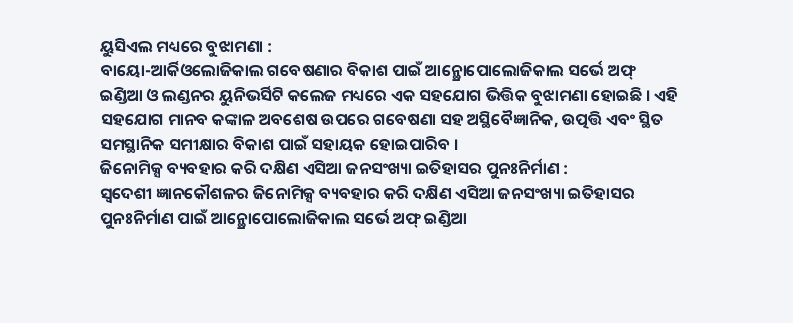ୟୁସିଏଲ ମଧ୍ୟରେ ବୁଝାମଣା :
ବାୟୋ-ଆର୍କିଓଲୋଜିକାଲ ଗବେଷଣାର ବିକାଶ ପାଇଁ ଆନ୍ଥ୍ରୋପୋଲୋଜିକାଲ ସର୍ଭେ ଅଫ୍ ଇଣ୍ଡିଆ ଓ ଲଣ୍ଡନର ୟୁନିଭର୍ସିଟି କଲେଜ ମଧ୍ୟରେ ଏକ ସହଯୋଗ ଭିତ୍ତିକ ବୁଝାମଣା ହୋଇଛି । ଏହି ସହଯୋଗ ମାନବ କଙ୍କାଳ ଅବଶେଷ ଉପରେ ଗବେଷଣା ସହ ଅସ୍ଥିବୈଜ୍ଞାନିକ, ଉତ୍ପତ୍ତି ଏବଂ ସ୍ଥିତ ସମସ୍ଥାନିକ ସମୀକ୍ଷାର ବିକାଶ ପାଇଁ ସହାୟକ ହୋଇପାରିବ ।
ଜିନୋମିକ୍ସ ବ୍ୟବହାର କରି ଦକ୍ଷିଣ ଏସିଆ ଜନସଂଖ୍ୟା ଇତିହାସର ପୁନଃନିର୍ମାଣ :
ସ୍ୱଦେଶୀ ଜ୍ଞାନକୌଶଳର ଜିନୋମିକ୍ସ ବ୍ୟବହାର କରି ଦକ୍ଷିଣ ଏସିଆ ଜନସଂଖ୍ୟା ଇତିହାସର ପୁନଃନିର୍ମାଣ ପାଇଁ ଆନ୍ଥ୍ରୋପୋଲୋଜିକାଲ ସର୍ଭେ ଅଫ୍ ଇଣ୍ଡିଆ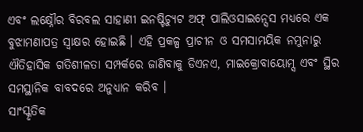ଏବଂ ଲକ୍ଷ୍ନୌର ବିରବଲ ସାହାଣୀ ଇନଷ୍ଟିଚ୍ୟୁଟ ଅଫ୍ ପାଲିଓସାଇନ୍ସେସ ମଧ୍ୟରେ ଏକ ବୁଝାମଣାପତ୍ର ସ୍ୱାକ୍ଷର ହୋଇଛି । ଏହି ପ୍ରକଳ୍ପ ପ୍ରାଚୀନ ଓ ସମସାମୟିକ ନମୁନାରୁ ଐତିହାସିକ ଗତିଶୀଳତା ସମ୍ପର୍କରେ ଜାଣିବାକୁ ଡିଏନଏ, ମାଇକ୍ରୋବାୟୋମ୍ସ ଏବଂ ସ୍ଥିର ସମସ୍ଥାନିକ ବାବଦରେ ଅନୁଧ୍ୟାନ କରିବ ।
ସାଂସ୍କୃତିକ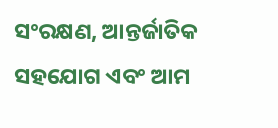ସଂରକ୍ଷଣ, ଆନ୍ତର୍ଜାତିକ ସହଯୋଗ ଏବଂ ଆମ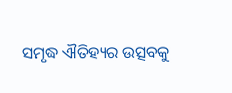ସମୃଦ୍ଧ ଐତିହ୍ୟର ଉତ୍ସବକୁ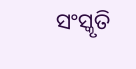ସଂସ୍କୃତି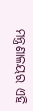ମନ୍ତ୍ରଣାଳୟର ଏହି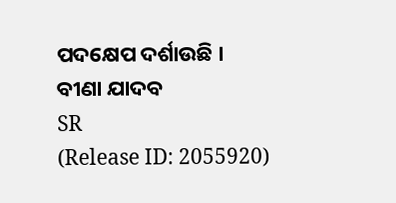ପଦକ୍ଷେପ ଦର୍ଶାଉଛି ।
ବୀଣା ଯାଦବ
SR
(Release ID: 2055920)